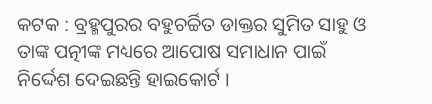କଟକ : ବ୍ରହ୍ମପୁରର ବହୁଚର୍ଚ୍ଚିତ ଡାକ୍ତର ସୁମିତ ସାହୁ ଓ ତାଙ୍କ ପତ୍ନୀଙ୍କ ମଧ୍ୟରେ ଆପୋଷ ସମାଧାନ ପାଇଁ ନିର୍ଦ୍ଦେଶ ଦେଇଛନ୍ତି ହାଇକୋର୍ଟ ।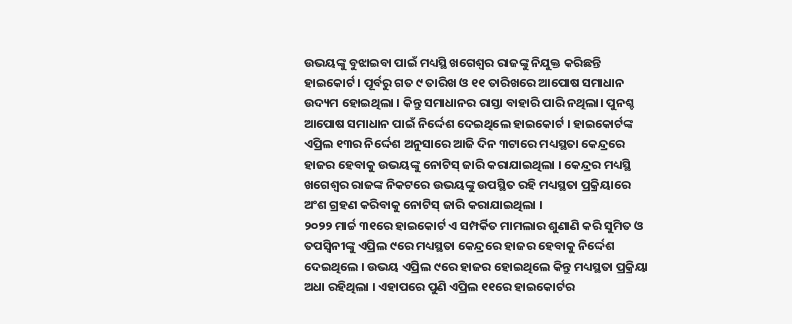ଉଭୟଙ୍କୁ ବୁଝାଇବା ପାଇଁ ମଧ୍ୟସ୍ଥି ଖଗେଶ୍ବର ରାଜଙ୍କୁ ନିଯୁକ୍ତ କରିଛନ୍ତି ହାଇକୋର୍ଟ । ପୂର୍ବରୁ ଗତ ୯ ତାରିଖ ଓ ୧୧ ତାରିଖରେ ଆପୋଷ ସମାଧାନ ଉଦ୍ୟମ ହୋଇଥିଲା । କିନ୍ତୁ ସମାଧାନର ରାସ୍ତା ବାହାରି ପାରି ନଥିଲା। ପୁନଶ୍ଚ ଆପୋଷ ସମାଧାନ ପାଇଁ ନିର୍ଦ୍ଦେଶ ଦେଇଥିଲେ ହାଇକୋର୍ଟ । ହାଇକୋର୍ଟଙ୍କ ଏପ୍ରିଲ ୧୩ର ନିର୍ଦ୍ଦେଶ ଅନୁସାରେ ଆଜି ଦିନ ୩ଟାରେ ମଧ୍ୟସ୍ଥତା କେନ୍ଦ୍ରରେ ହାଜର ହେବାକୁ ଉଭୟଙ୍କୁ ନୋଟିସ୍ ଜାରି କରାଯାଇଥିଲା । କେନ୍ଦ୍ରର ମଧ୍ୟସ୍ଥି ଖଗେଶ୍ବର ରାଜଙ୍କ ନିକଟରେ ଉଭୟଙ୍କୁ ଉପସ୍ଥିତ ରହି ମଧ୍ୟସ୍ଥତା ପ୍ରକ୍ରିୟାରେ ଅଂଶ ଗ୍ରହଣ କରିବାକୁ ନୋଟିସ୍ ଜାରି କରାଯାଇଥିଲା ।
୨୦୨୨ ମାର୍ଚ୍ଚ ୩୧ରେ ହାଇକୋର୍ଟ ଏ ସମ୍ପର୍କିତ ମାମଲାର ଶୁଣାଣି କରି ସୁମିତ ଓ ତପସ୍ବିନୀଙ୍କୁ ଏପ୍ରିଲ ୯ରେ ମଧ୍ୟସ୍ଥତା କେନ୍ଦ୍ରରେ ହାଜର ହେବାକୁ ନିର୍ଦ୍ଦେଶ ଦେଇଥିଲେ । ଉଭୟ ଏପ୍ରିଲ ୯ରେ ହାଜର ହୋଇଥିଲେ କିନ୍ତୁ ମଧ୍ୟସ୍ଥତା ପ୍ରକ୍ରିୟା ଅଧା ରହିଥିଲା । ଏହାପରେ ପୁଣି ଏପ୍ରିଲ ୧୧ରେ ହାଇକୋର୍ଟର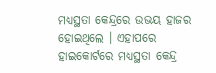ମଧ୍ୟସ୍ଥତା କେନ୍ଦ୍ରରେ ଉଭୟ ହାଜର ହୋଇଥିଲେ । ଏହାପରେ ହାଇକୋର୍ଟରେ ମଧ୍ୟସ୍ଥତା କେନ୍ଦ୍ର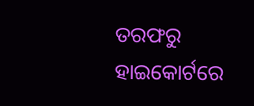ତରଫରୁ ହାଇକୋର୍ଟରେ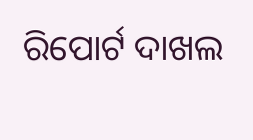ରିପୋର୍ଟ ଦାଖଲ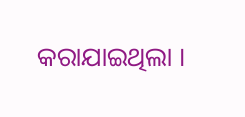କରାଯାଇଥିଲା ।